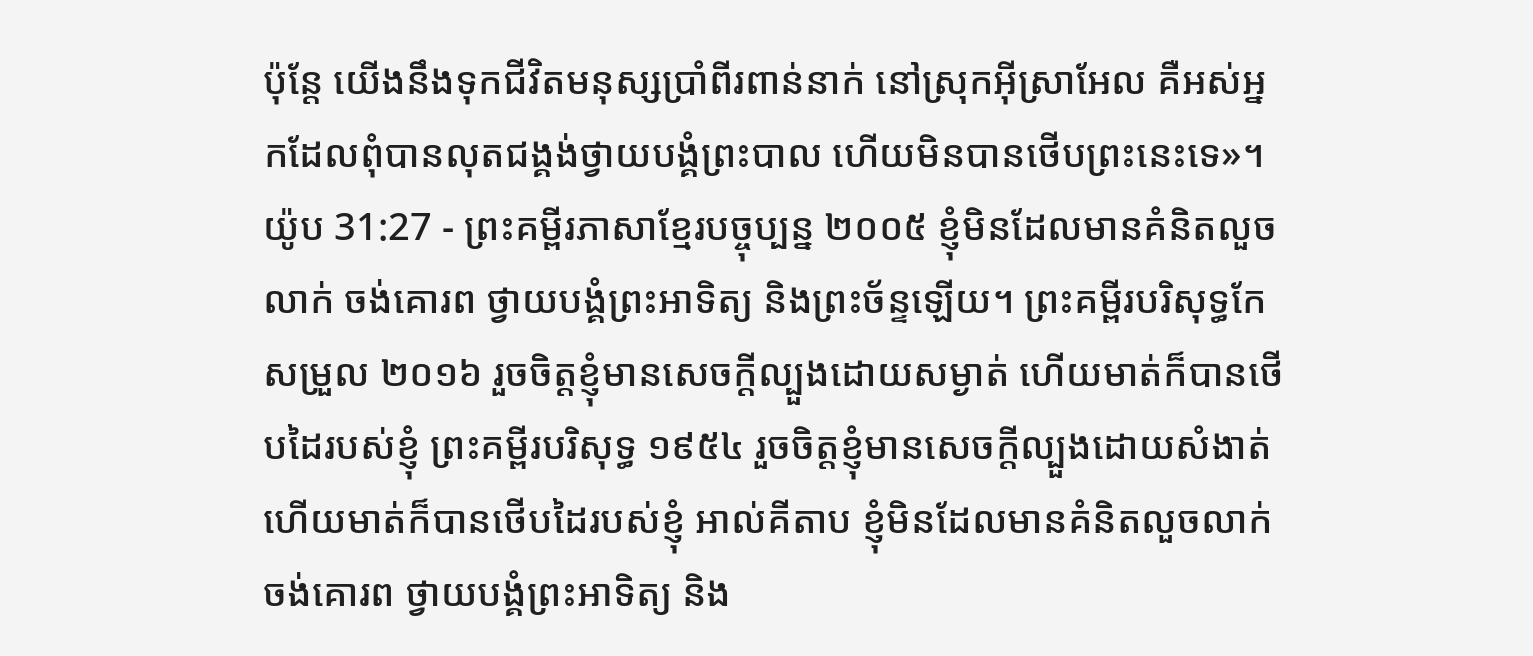ប៉ុន្តែ យើងនឹងទុកជីវិតមនុស្សប្រាំពីរពាន់នាក់ នៅស្រុកអ៊ីស្រាអែល គឺអស់អ្នកដែលពុំបានលុតជង្គង់ថ្វាយបង្គំព្រះបាល ហើយមិនបានថើបព្រះនេះទេ»។
យ៉ូប 31:27 - ព្រះគម្ពីរភាសាខ្មែរបច្ចុប្បន្ន ២០០៥ ខ្ញុំមិនដែលមានគំនិតលួចលាក់ ចង់គោរព ថ្វាយបង្គំព្រះអាទិត្យ និងព្រះច័ន្ទឡើយ។ ព្រះគម្ពីរបរិសុទ្ធកែសម្រួល ២០១៦ រួចចិត្តខ្ញុំមានសេចក្ដីល្បួងដោយសម្ងាត់ ហើយមាត់ក៏បានថើបដៃរបស់ខ្ញុំ ព្រះគម្ពីរបរិសុទ្ធ ១៩៥៤ រួចចិត្តខ្ញុំមានសេចក្ដីល្បួងដោយសំងាត់ ហើយមាត់ក៏បានថើបដៃរបស់ខ្ញុំ អាល់គីតាប ខ្ញុំមិនដែលមានគំនិតលួចលាក់ ចង់គោរព ថ្វាយបង្គំព្រះអាទិត្យ និង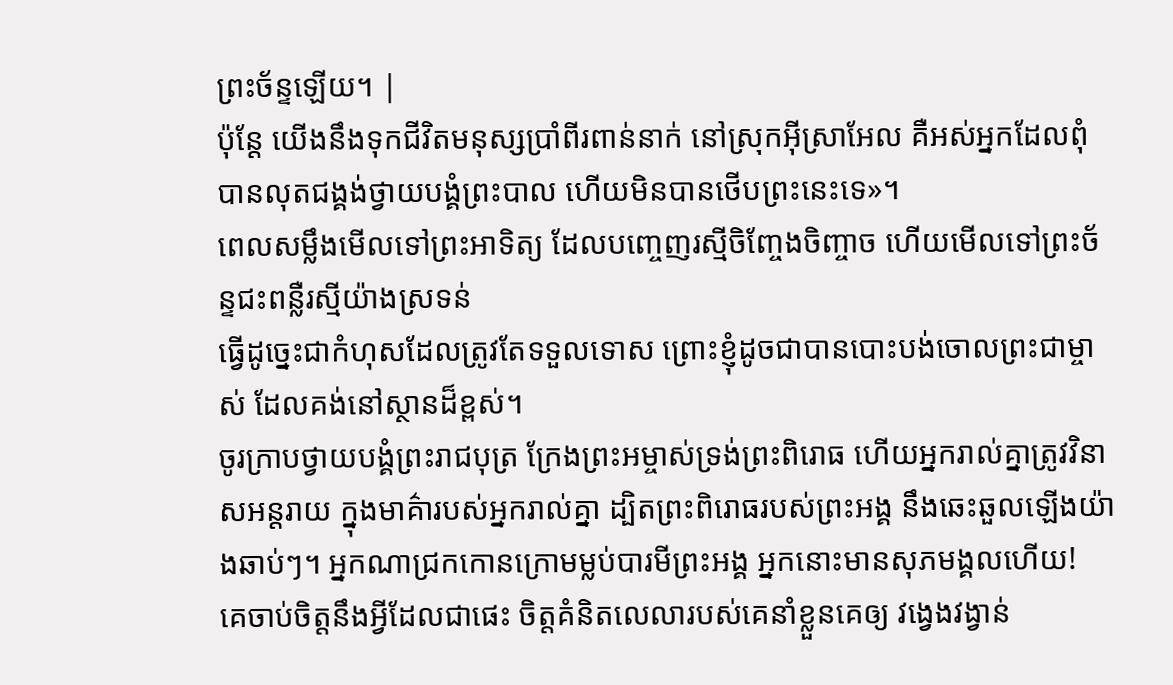ព្រះច័ន្ទឡើយ។ |
ប៉ុន្តែ យើងនឹងទុកជីវិតមនុស្សប្រាំពីរពាន់នាក់ នៅស្រុកអ៊ីស្រាអែល គឺអស់អ្នកដែលពុំបានលុតជង្គង់ថ្វាយបង្គំព្រះបាល ហើយមិនបានថើបព្រះនេះទេ»។
ពេលសម្លឹងមើលទៅព្រះអាទិត្យ ដែលបញ្ចេញរស្មីចិញ្ចែងចិញ្ចាច ហើយមើលទៅព្រះច័ន្ទជះពន្លឺរស្មីយ៉ាងស្រទន់
ធ្វើដូច្នេះជាកំហុសដែលត្រូវតែទទួលទោស ព្រោះខ្ញុំដូចជាបានបោះបង់ចោលព្រះជាម្ចាស់ ដែលគង់នៅស្ថានដ៏ខ្ពស់។
ចូរក្រាបថ្វាយបង្គំព្រះរាជបុត្រ ក្រែងព្រះអម្ចាស់ទ្រង់ព្រះពិរោធ ហើយអ្នករាល់គ្នាត្រូវវិនាសអន្តរាយ ក្នុងមាគ៌ារបស់អ្នករាល់គ្នា ដ្បិតព្រះពិរោធរបស់ព្រះអង្គ នឹងឆេះឆួលឡើងយ៉ាងឆាប់ៗ។ អ្នកណាជ្រកកោនក្រោមម្លប់បារមីព្រះអង្គ អ្នកនោះមានសុភមង្គលហើយ!
គេចាប់ចិត្តនឹងអ្វីដែលជាផេះ ចិត្តគំនិតលេលារបស់គេនាំខ្លួនគេឲ្យ វង្វេងវង្វាន់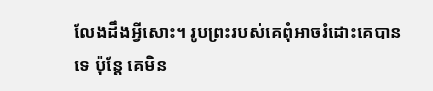លែងដឹងអ្វីសោះ។ រូបព្រះរបស់គេពុំអាចរំដោះគេបានទេ ប៉ុន្តែ គេមិន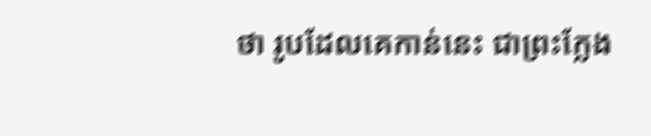ថា រូបដែលគេកាន់នេះ ជាព្រះក្លែង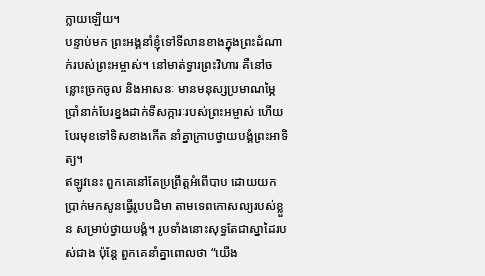ក្លាយឡើយ។
បន្ទាប់មក ព្រះអង្គនាំខ្ញុំទៅទីលានខាងក្នុងព្រះដំណាក់របស់ព្រះអម្ចាស់។ នៅមាត់ទ្វារព្រះវិហារ គឺនៅចន្លោះច្រកចូល និងអាសនៈ មានមនុស្សប្រមាណម្ភៃប្រាំនាក់បែរខ្នងដាក់ទីសក្ការៈរបស់ព្រះអម្ចាស់ ហើយបែរមុខទៅទិសខាងកើត នាំគ្នាក្រាបថ្វាយបង្គំព្រះអាទិត្យ។
ឥឡូវនេះ ពួកគេនៅតែប្រព្រឹត្តអំពើបាប ដោយយកប្រាក់មកសូនធ្វើរូបបដិមា តាមទេពកោសល្យរបស់ខ្លួន សម្រាប់ថ្វាយបង្គំ។ រូបទាំងនោះសុទ្ធតែជាស្នាដៃរបស់ជាង ប៉ុន្តែ ពួកគេនាំគ្នាពោលថា “យើង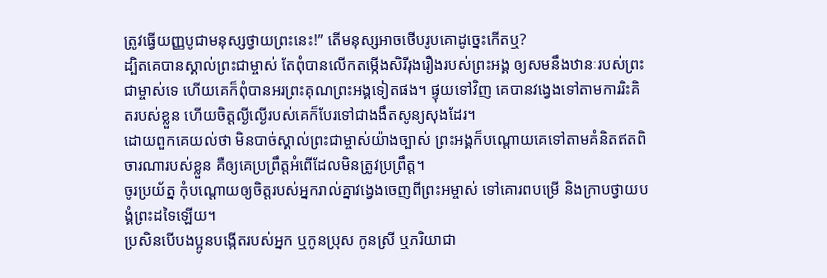ត្រូវធ្វើយញ្ញបូជាមនុស្សថ្វាយព្រះនេះ!” តើមនុស្សអាចថើបរូបគោដូច្នេះកើតឬ?
ដ្បិតគេបានស្គាល់ព្រះជាម្ចាស់ តែពុំបានលើកតម្កើងសិរីរុងរឿងរបស់ព្រះអង្គ ឲ្យសមនឹងឋានៈរបស់ព្រះជាម្ចាស់ទេ ហើយគេក៏ពុំបានអរព្រះគុណព្រះអង្គទៀតផង។ ផ្ទុយទៅវិញ គេបានវង្វេងទៅតាមការរិះគិតរបស់ខ្លួន ហើយចិត្តល្ងីល្ងើរបស់គេក៏បែរទៅជាងងឹតសូន្យសុងដែរ។
ដោយពួកគេយល់ថា មិនបាច់ស្គាល់ព្រះជាម្ចាស់យ៉ាងច្បាស់ ព្រះអង្គក៏បណ្ដោយគេទៅតាមគំនិតឥតពិចារណារបស់ខ្លួន គឺឲ្យគេប្រព្រឹត្តអំពើដែលមិនត្រូវប្រព្រឹត្ត។
ចូរប្រយ័ត្ន កុំបណ្ដោយឲ្យចិត្តរបស់អ្នករាល់គ្នាវង្វេងចេញពីព្រះអម្ចាស់ ទៅគោរពបម្រើ និងក្រាបថ្វាយបង្គំព្រះដទៃឡើយ។
ប្រសិនបើបងប្អូនបង្កើតរបស់អ្នក ឬកូនប្រុស កូនស្រី ឬភរិយាជា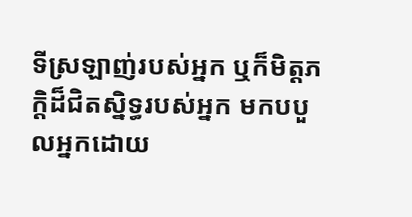ទីស្រឡាញ់របស់អ្នក ឬក៏មិត្តភក្ដិដ៏ជិតស្និទ្ធរបស់អ្នក មកបបួលអ្នកដោយ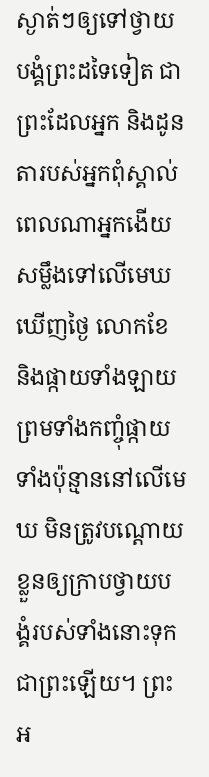ស្ងាត់ៗឲ្យទៅថ្វាយបង្គំព្រះដទៃទៀត ជាព្រះដែលអ្នក និងដូនតារបស់អ្នកពុំស្គាល់
ពេលណាអ្នកងើយសម្លឹងទៅលើមេឃឃើញថ្ងៃ លោកខែ និងផ្កាយទាំងឡាយ ព្រមទាំងកញ្ចុំផ្កាយទាំងប៉ុន្មាននៅលើមេឃ មិនត្រូវបណ្ដោយខ្លួនឲ្យក្រាបថ្វាយបង្គំរបស់ទាំងនោះទុកជាព្រះឡើយ។ ព្រះអ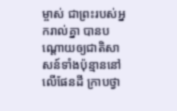ម្ចាស់ ជាព្រះរបស់អ្នករាល់គ្នា បានបណ្ដោយឲ្យជាតិសាសន៍ទាំងប៉ុន្មាននៅលើផែនដី ក្រាបថ្វា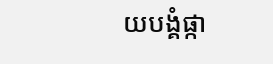យបង្គំផ្កា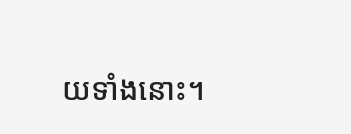យទាំងនោះ។